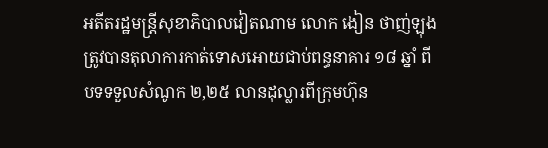អតីតរដ្ឋមន្ត្រីសុខាភិបាលវៀតណាម លោក ងៀន ថាញ់ឡុង ត្រូវបានតុលាការកាត់ទោសអោយជាប់ពន្ធនាគារ ១៨ ឆ្នាំ ពីបទទទួលសំណូក ២,២៥ លានដុល្លារពីក្រុមហ៊ុន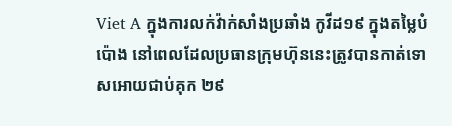Viet A ក្នុងការលក់វ៉ាក់សាំងប្រឆាំង កូវីដ១៩ ក្នុងតម្លៃបំប៉ោង នៅពេលដែលប្រធានក្រុមហ៊ុននេះត្រូវបានកាត់ទោសអោយជាប់គុក ២៩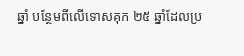ឆ្នាំ បន្ថែមពីលើទោសគុក ២៥ ឆ្នាំដែលប្រ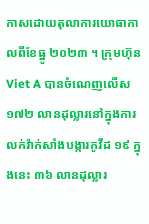កាសដោយតុលាការយោធាកាលពីខែធ្នូ ២០២៣ ។ ក្រុមហ៊ុន Viet A បានចំណេញលើស ១៧២ លានដុល្លារនៅក្នុងការលក់វ៉ាក់សាំងបង្ការកូវីដ ១៩ ក្នុងនេះ ៣៦ លានដុល្លារ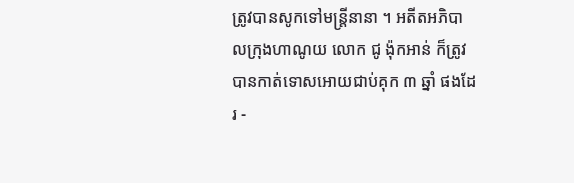ត្រូវបានសូកទៅមន្ត្រីនានា ។ អតីតអភិបាលក្រុងហាណូយ លោក ជូ ង៉ុកអាន់ ក៏ត្រូវបានកាត់ទោសអោយជាប់គុក ៣ ឆ្នាំ ផងដែរ -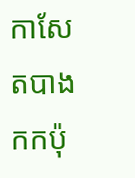កាសែតបាងកកប៉ុ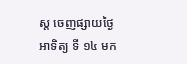ស្ត ចេញផ្សាយថ្ងៃអាទិត្យ ទី ១៤ មក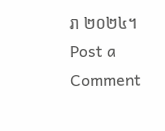រា ២០២៤។
Post a Comment